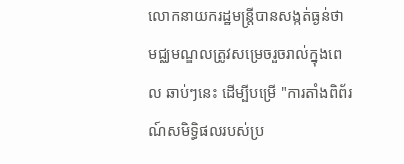លោកនាយករដ្ឋមន្ត្រីបានសង្កត់ធ្ងន់ថា មជ្ឈមណ្ឌលត្រូវសម្រេចរួចរាល់ក្នុងពេល ឆាប់ៗនេះ ដើម្បីបម្រើ "ការតាំងពិព័រណ៍សមិទ្ធិផលរបស់ប្រ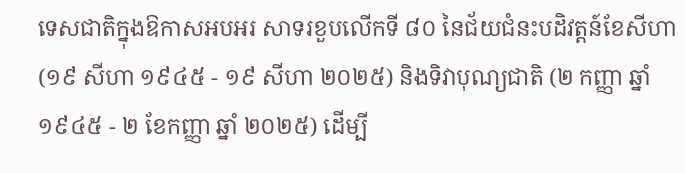ទេសជាតិក្នុងឱកាសអបអរ សាទរខួបលើកទី ៨០ នៃជ័យជំនះបដិវត្តន៍ខែសីហា (១៩ សីហា ១៩៤៥ - ១៩ សីហា ២០២៥) និងទិវាបុណ្យជាតិ (២ កញ្ញា ឆ្នាំ ១៩៤៥ - ២ ខែកញ្ញា ឆ្នាំ ២០២៥) ដើម្បី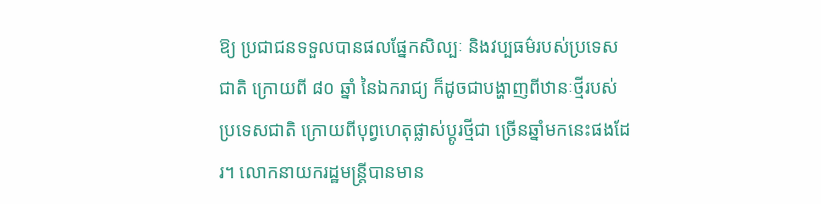ឱ្យ ប្រជាជនទទួលបានផលផ្នែកសិល្បៈ និងវប្បធម៌របស់ប្រទេសជាតិ ក្រោយពី ៨០ ឆ្នាំ នៃឯករាជ្យ ក៏ដូចជាបង្ហាញពីឋានៈថ្មីរបស់ប្រទេសជាតិ ក្រោយពីបុព្វហេតុផ្លាស់ប្ដូរថ្មីជា ច្រើនឆ្នាំមកនេះផងដែរ។ លោកនាយករដ្ឋមន្ត្រីបានមាន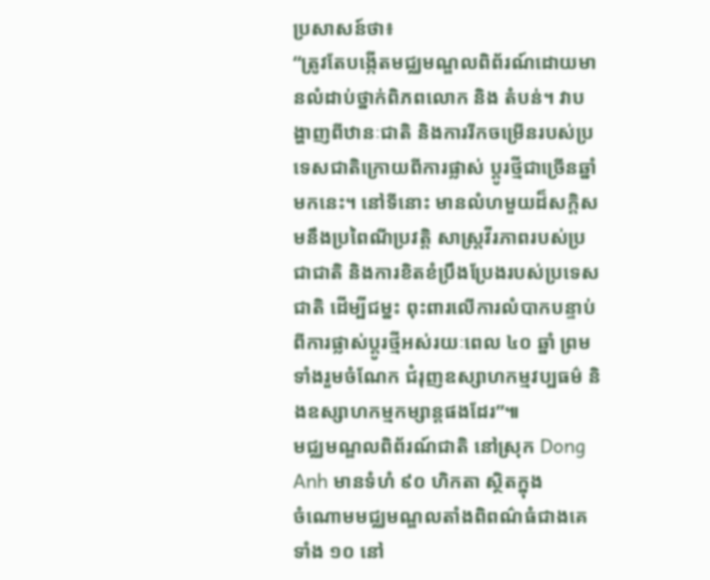ប្រសាសន៍ថា៖
“ត្រូវតែបង្កើតមជ្ឈមណ្ឌលពិព័រណ៍ដោយមានលំដាប់ថ្នាក់ពិភពលោក និង តំបន់។ វាបង្ហាញពីឋានៈជាតិ និងការរីកចម្រើនរបស់ប្រទេសជាតិក្រោយពីការផ្លាស់ ប្ដូរថ្មីជាច្រើនឆ្នាំមកនេះ។ នៅទីនោះ មានលំហមួយដ៏សក្តិសមនឹងប្រពៃណីប្រវត្តិ សាស្ត្រវីរភាពរបស់ប្រជាជាតិ និងការខិតខំប្រឹងប្រែងរបស់ប្រទេសជាតិ ដើម្បីជម្នះ ពុះពារលើការលំបាកបន្ទាប់ពីការផ្លាស់ប្ដូរថ្មីអស់រយៈពេល ៤០ ឆ្នាំ ព្រមទាំងរួមចំណែក ជំរុញឧស្សាហកម្មវប្បធម៌ និងឧស្សាហកម្មកម្សាន្តផងដែរ”៕
មជ្ឈមណ្ឌលពិព័រណ៍ជាតិ នៅស្រុក Dong Anh មានទំហំ ៩០ ហិកតា ស្ថិតក្នុង
ចំណោមមជ្ឈមណ្ឌលតាំងពិពណ៌ធំជាងគេទាំង ១០ នៅ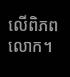លើពិភពលោក។